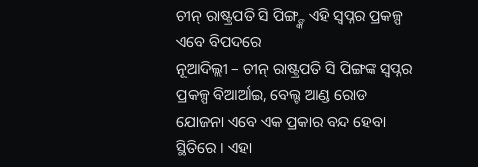ଚୀନ୍ ରାଷ୍ଟ୍ରପତି ସି ପିଙ୍ଗ୍ଙ୍କ ଏହି ସ୍ୱପ୍ନର ପ୍ରକଳ୍ପ ଏବେ ବିପଦରେ
ନୂଆଦିଲ୍ଲୀ – ଚୀନ୍ ରାଷ୍ଟ୍ରପତି ସି ପିଙ୍ଗଙ୍କ ସ୍ୱପ୍ନର ପ୍ରକଳ୍ପ ବିଆର୍ଆଇ, ବେଲ୍ଟ ଆଣ୍ଡ ରୋଡ ଯୋଜନା ଏବେ ଏକ ପ୍ରକାର ବନ୍ଦ ହେବା ସ୍ଥିତିରେ । ଏହା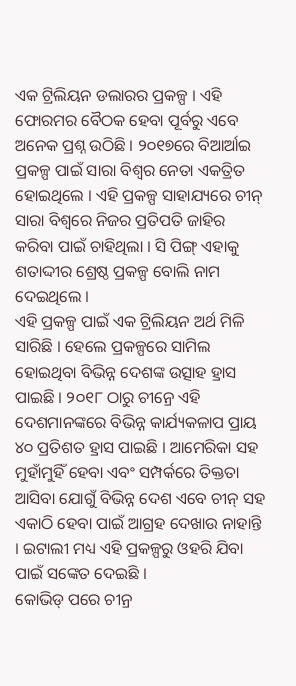ଏକ ଟ୍ରିଲିୟନ ଡଲାରର ପ୍ରକଳ୍ପ । ଏହି ଫୋରମର ବୈଠକ ହେବା ପୂର୍ବରୁ ଏବେ ଅନେକ ପ୍ରଶ୍ନ ଉଠିଛି । ୨୦୧୭ରେ ବିଆର୍ଆଇ ପ୍ରକଳ୍ପ ପାଇଁ ସାରା ବିଶ୍ୱର ନେତା ଏକତ୍ରିତ ହୋଇଥିଲେ । ଏହି ପ୍ରକଳ୍ପ ସାହାଯ୍ୟରେ ଚୀନ୍ ସାରା ବିଶ୍ୱରେ ନିଜର ପ୍ରତିପତି ଜାହିର କରିବା ପାଇଁ ଚାହିଥିଲା । ସି ପିଙ୍ଗ୍ ଏହାକୁ ଶତାଦ୍ଦୀର ଶ୍ରେଷ୍ଠ ପ୍ରକଳ୍ପ ବୋଲି ନାମ ଦେଇଥିଲେ ।
ଏହି ପ୍ରକଳ୍ପ ପାଇଁ ଏକ ଟ୍ରିଲିୟନ ଅର୍ଥ ମିଳି ସାରିଛି । ହେଲେ ପ୍ରକଳ୍ପରେ ସାମିଲ ହୋଇଥିବା ବିଭିନ୍ନ ଦେଶଙ୍କ ଉତ୍ସାହ ହ୍ରାସ ପାଇଛି । ୨୦୧୮ ଠାରୁ ଚୀନ୍ରେ ଏହି ଦେଶମାନଙ୍କରେ ବିଭିନ୍ନ କାର୍ଯ୍ୟକଳାପ ପ୍ରାୟ ୪୦ ପ୍ରତିଶତ ହ୍ରାସ ପାଇଛି । ଆମେରିକା ସହ ମୁହାଁମୁହିଁ ହେବା ଏବଂ ସମ୍ପର୍କରେ ତିକ୍ତତା ଆସିବା ଯୋଗୁଁ ବିଭିନ୍ନ ଦେଶ ଏବେ ଚୀନ୍ ସହ ଏକାଠି ହେବା ପାଇଁ ଆଗ୍ରହ ଦେଖାଉ ନାହାନ୍ତି । ଇଟାଲୀ ମଧ୍ୟ ଏହି ପ୍ରକଳ୍ପରୁ ଓହରି ଯିବା ପାଇଁ ସଙ୍କେତ ଦେଇଛି ।
କୋଭିଡ୍ ପରେ ଚୀନ୍ର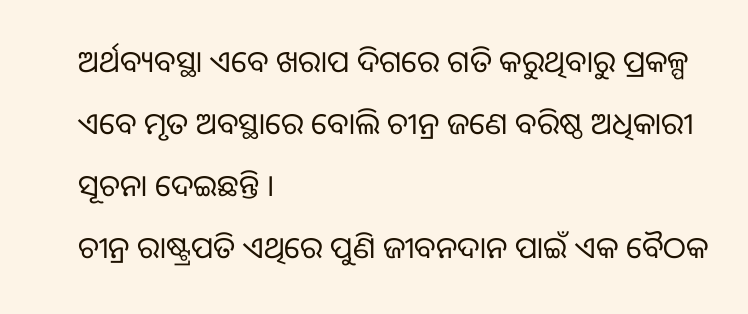ଅର୍ଥବ୍ୟବସ୍ଥା ଏବେ ଖରାପ ଦିଗରେ ଗତି କରୁଥିବାରୁ ପ୍ରକଳ୍ପ ଏବେ ମୃତ ଅବସ୍ଥାରେ ବୋଲି ଚୀନ୍ର ଜଣେ ବରିଷ୍ଠ ଅଧିକାରୀ ସୂଚନା ଦେଇଛନ୍ତି ।
ଚୀନ୍ର ରାଷ୍ଟ୍ରପତି ଏଥିରେ ପୁଣି ଜୀବନଦାନ ପାଇଁ ଏକ ବୈଠକ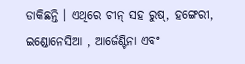ଡାକିଛନ୍ତି । ଏଥିରେ ଚୀନ୍ ସହ ରୁଷ୍, ହଙ୍ଗେରୀ, ଇଣ୍ଡୋନେସିଆ , ଆର୍ଜେଣ୍ଟିନା ଏବଂ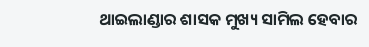ଥାଇଲାଣ୍ଡାର ଶାସକ ମୁଖ୍ୟ ସାମିଲ ହେବାର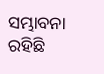ସମ୍ଭାବନା ରହିଛି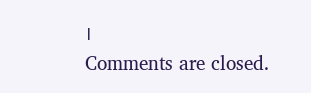।
Comments are closed.